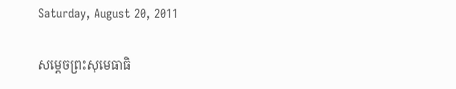Saturday, August 20, 2011

សម្តេចព្រះសុមេធាធិ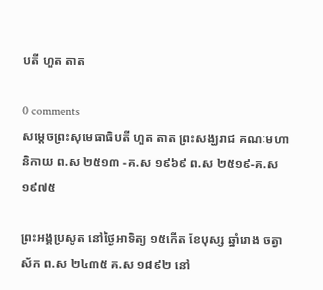បតី ហួត តាត

0 comments
សម្តេចព្រះសុមេធាធិបតី ហួត តាត ព្រះសង្ឃរាជ គណៈមហានិកាយ ព.ស ២៥១៣ -គ.ស ១៩៦៩ ព.ស ២៥១៩-គ.ស ១៩៧៥

ព្រះអង្គប្រសូត នៅថ្ងៃអាទិត្យ ១៥កើត ខែបុស្ស ឆ្នាំរោង ចត្វាស័ក ព.ស ២៤៣៥ គ.ស ១៨៩២ នៅ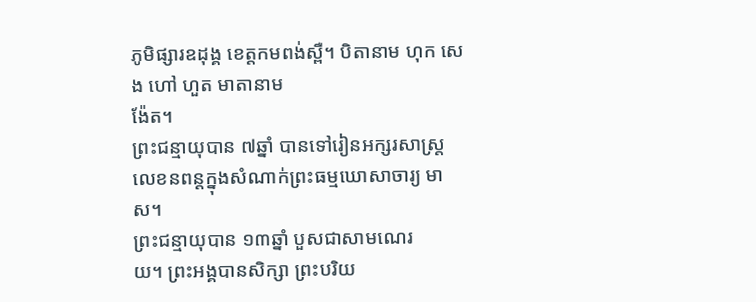ភូមិផ្សារឧដុង្គ ខេត្តកមពង់ស្ពឺ។ បិតានាម ហុក សេង ហៅ ហួត មាតានាម
ង៉ែត។
ព្រះជន្មាយុបាន ៧ឆ្នាំ បានទៅរៀនអក្សរសាស្ត្រ លេខនពន្តក្នុងសំណាក់ព្រះធម្មឃោសាចារ្យ មាស។
ព្រះជន្មាយុបាន ១៣ឆ្នាំ បួសជាសាមណេរ
យ។ ព្រះអង្គបានសិក្សា ព្រះបរិយ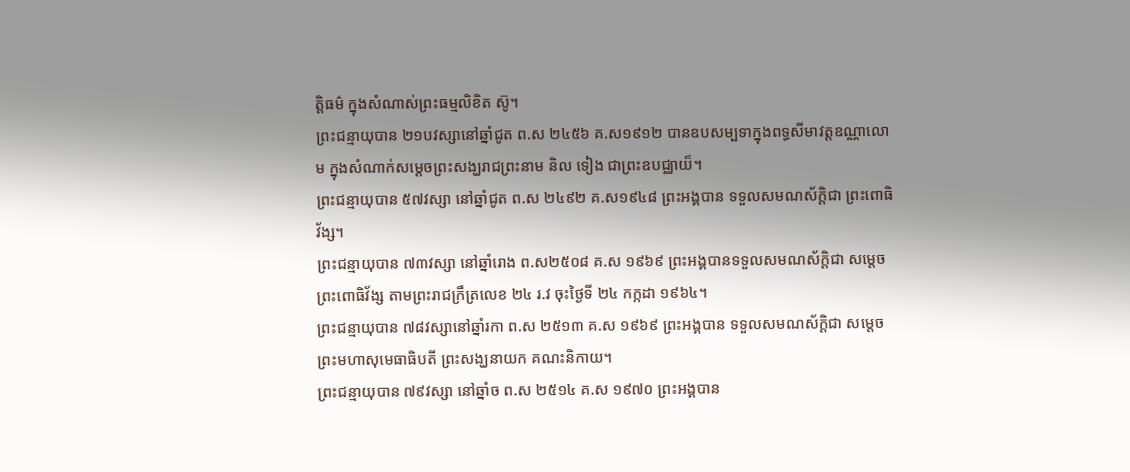ត្តិធម៌ ក្នុងសំណាស់ព្រះធម្មលិខិត ស៊ូ។
ព្រះជន្មាយុបាន ២១បវស្សានៅឆ្នាំជូត ព.ស ២៤៥៦ គ.ស១៩១២ បានឧបសម្បទាក្នុងពទ្ធសីមាវត្តឧណ្ណាលោម ក្នុងសំណាក់សម្តេចព្រះសង្ឃរាជព្រះនាម និល ទៀង ជាព្រះឧបជ្ឈាយ៏។
ព្រះជន្មាយុបាន ៥៧វស្សា នៅឆ្នាំជូត ព.ស ២៤៩២ គ.ស១៩៤៨ ព្រះអង្គបាន ទទួលសមណស័ក្តិជា ព្រះពោធិវ័ង្ស។
ព្រះជន្មាយុបាន ៧៣វស្សា នៅឆ្នាំរោង ព.ស២៥០៨ គ.ស ១៩៦៩ ព្រះអង្គបានទទួលសមណស័ក្តិជា សម្តេចព្រះពោធិវ័ង្ស តាមព្រះរាជក្រឹត្រលេខ ២៤ រ.វ ចុះថ្ងៃទី ២៤ កក្កដា ១៩៦៤។
ព្រះជន្មាយុបាន ៧៨វស្សានៅឆ្នាំរកា ព.ស ២៥១៣ គ.ស ១៩៦៩ ព្រះអង្គបាន ទទួលសមណស័ក្តិជា សម្តេចព្រះមហាសុមេធាធិបតី ព្រះសង្ឃនាយក គណះនិកាយ។
ព្រះជន្មាយុបាន ៧៩វស្សា នៅឆ្នាំច ព.ស ២៥១៤ គ.ស ១៩៧០ ព្រះអង្គបាន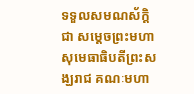ទទួលសមណស័ក្តិជា សម្តេចព្រះមហាសុមេធាធិបតីព្រះសង្ឃរាជ គណៈមហា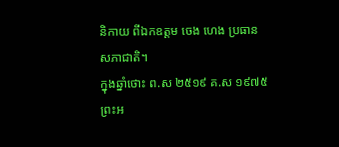និកាយ ពីឯកឧត្តម ចេង ហេង ប្រធានសភាជាតិ។
ក្នុងឆ្នាំថោះ ព.ស ២៥១៩ គ.ស ១៩៧៥ ព្រះអ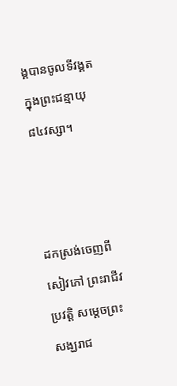ង្គបានចូលទីវង្គតក្នុងព្រះជន្មាយុ ៨៤វស្សា។



ដកស្រង់ចេញពីសៀវភៅ ព្រះរាជីវប្រវត្តិ សម្តេចព្រះសង្ឃរាជ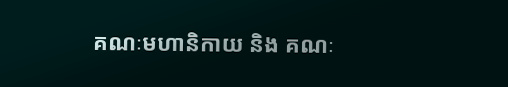គណៈមហានិកាយ និង គណៈ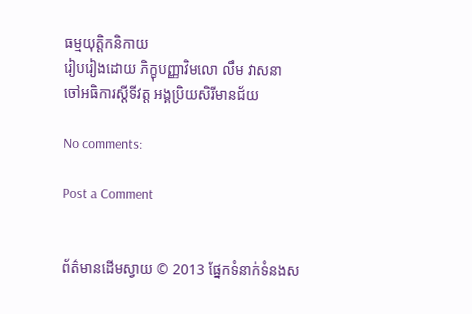ធម្មយុត្តិកនិកាយ
រៀបរៀងដោយ ភិក្ខុបញ្ញាវិមលោ លឹម វាសនា
ចៅអធិការស្តីទីវត្ត អង្គប្រិយសិរីមានជ័យ

No comments:

Post a Comment


ព័ត៌មានដើមស្វាយ © 2013 ផ្នែកទំនាក់ទំនងស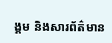ង្គម និងសារព័ត៌មាន